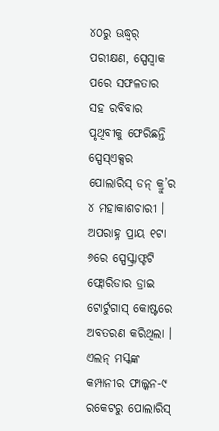୪୦ରୁ ଊଦ୍ଧ୍ୱର୍ ପରୀକ୍ଷଣ, ସ୍ପେସ୍ୱାକ ପରେ ସଫଳତାର ସହ ରବିବାର ପୃଥିବୀକୁ ଫେରିଛନ୍ତି ସ୍ପେସ୍ଏକ୍ସର ପୋଲାରିସ୍ ଡନ୍ କ୍ରୁ’ର ୪ ମହାକାଶଚାରୀ । ଅପରାହ୍ନ ପ୍ରାୟ ୧ଟା ୬ରେ ସ୍ପେସ୍କ୍ରାଫ୍ଟଟି ଫ୍ଲୋରିଡାର ଡ୍ରାଇ ଟୋର୍ଟୁଗାସ୍ କୋଷ୍ଟରେ ଅବତରଣ କରିଥିଲା । ଏଲନ୍ ମସ୍କଙ୍କ କମ୍ପାନୀର ଫାଲ୍କନ-୯ ରକେଟରୁ ପୋଲାରିସ୍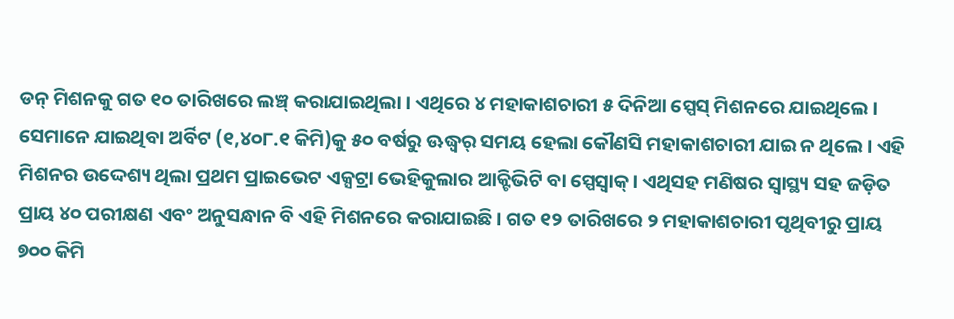ଡନ୍ ମିଶନକୁ ଗତ ୧୦ ତାରିଖରେ ଲଞ୍ଚ୍ କରାଯାଇଥିଲା । ଏଥିରେ ୪ ମହାକାଶଚାରୀ ୫ ଦିନିଆ ସ୍ପେସ୍ ମିଶନରେ ଯାଇଥିଲେ । ସେମାନେ ଯାଇଥିବା ଅର୍ବିଟ (୧,୪୦୮.୧ କିମି)କୁ ୫୦ ବର୍ଷରୁ ଊଦ୍ଧ୍ୱର୍ ସମୟ ହେଲା କୌଣସି ମହାକାଶଚାରୀ ଯାଇ ନ ଥିଲେ । ଏହି ମିଶନର ଉଦ୍ଦେଶ୍ୟ ଥିଲା ପ୍ରଥମ ପ୍ରାଇଭେଟ ଏକ୍ସଟ୍ରା ଭେହିକୁଲାର ଆକ୍ଟିଭିଟି ବା ସ୍ପେସ୍ୱାକ୍ । ଏଥିସହ ମଣିଷର ସ୍ୱାସ୍ଥ୍ୟ ସହ ଜଡ଼ିତ ପ୍ରାୟ ୪୦ ପରୀକ୍ଷଣ ଏବଂ ଅନୁସନ୍ଧାନ ବି ଏହି ମିଶନରେ କରାଯାଇଛି । ଗତ ୧୨ ତାରିଖରେ ୨ ମହାକାଶଚାରୀ ପୃଥିବୀରୁ ପ୍ରାୟ ୭୦୦ କିମି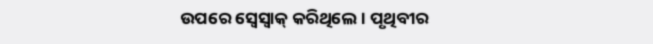ଉପରେ ସ୍ୱେସ୍ୱାକ୍ କରିଥିଲେ । ପୃଥିବୀର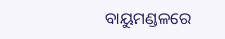ବାୟୁମଣ୍ଡଳରେ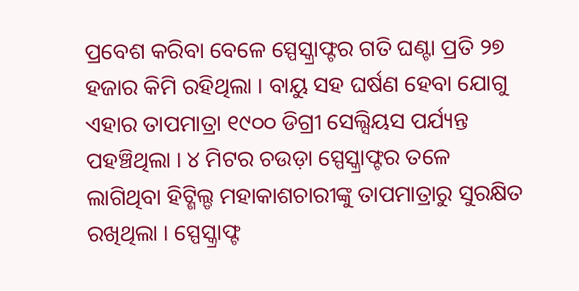ପ୍ରବେଶ କରିବା ବେଳେ ସ୍ପେସ୍କ୍ରାଫ୍ଟର ଗତି ଘଣ୍ଟା ପ୍ରତି ୨୭ ହଜାର କିମି ରହିଥିଲା । ବାୟୁ ସହ ଘର୍ଷଣ ହେବା ଯୋଗୁ ଏହାର ତାପମାତ୍ରା ୧୯୦୦ ଡିଗ୍ରୀ ସେଲ୍ସିୟସ ପର୍ଯ୍ୟନ୍ତ ପହଞ୍ଚିଥିଲା । ୪ ମିଟର ଚଉଡ଼ା ସ୍ପେସ୍କ୍ରାଫ୍ଟର ତଳେ ଲାଗିଥିବା ହିଟ୍ଶିଲ୍ଡ ମହାକାଶଚାରୀଙ୍କୁ ତାପମାତ୍ରାରୁ ସୁରକ୍ଷିତ ରଖିଥିଲା । ସ୍ପେସ୍କ୍ରାଫ୍ଟ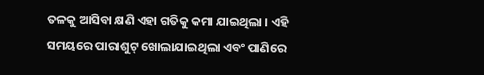ତଳକୁ ଆସିବା କ୍ଷଣି ଏହା ଗତିକୁ କମା ଯାଇଥିଲା । ଏହି ସମୟରେ ପାରାଶୁଟ୍ ଖୋଲାଯାଇଥିଲା ଏବଂ ପାଣିରେ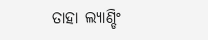ତାହା ଲ୍ୟାଣ୍ଡିଂ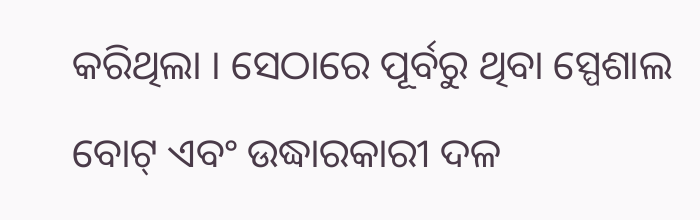କରିଥିଲା । ସେଠାରେ ପୂର୍ବରୁ ଥିବା ସ୍ପେଶାଲ ବୋଟ୍ ଏବଂ ଉଦ୍ଧାରକାରୀ ଦଳ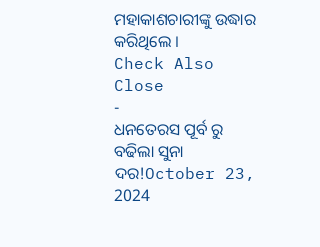ମହାକାଶଚାରୀଙ୍କୁ ଉଦ୍ଧାର କରିଥିଲେ ।
Check Also
Close
-
ଧନତେରସ ପୂର୍ବ ରୁ ବଢିଲା ସୁନା ଦର!October 23, 2024